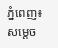ភ្នំពេញ៖ សម្តេច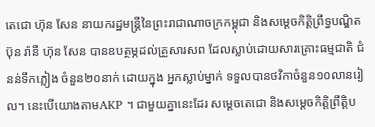តេជោ ហ៊ុន សែន នាយករដ្ឋមន្ត្រីនៃព្រះរាជាណាចក្រកម្ពុជា និងសម្ដេចកិត្តិព្រឹទ្ធបណ្ឌិត ប៊ុន រ៉ានី ហ៊ុន សែន បានឧបត្ថម្ភដល់គ្រួសារសព ដែលស្លាប់ដោយសារគ្រោះធម្មជាតិ ជំនន់ទឹកភ្លៀង ចំនួន២០នាក់ ដោយក្នុង អ្នកស្លាប់ម្នាក់ ទទួលបានថវិកាចំនួន១០លានរៀល។ នេះបើយោងតាមAKP ។ ជាមួយគ្នានេះដែរ សម្ដេចតេជោ និងសម្ដេចកិត្តិព្រឹត្តិប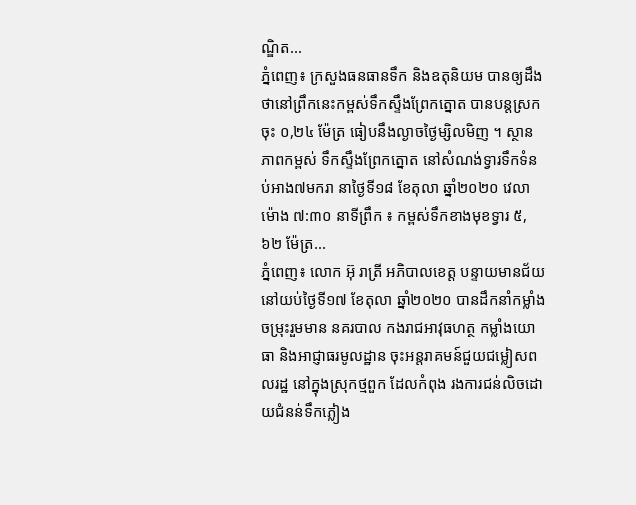ណ្ឌិត...
ភ្នំពេញ៖ ក្រសួងធនធានទឹក និងឧតុនិយម បានឲ្យដឹងថានៅព្រឹកនេះកម្ពស់ទឹកស្ទឹងព្រែកត្នោត បានបន្តស្រកចុះ ០,២៤ ម៉ែត្រ ធៀបនឹងល្ងាចថ្ងៃម្សិលមិញ ។ ស្ថានភាពកម្ពស់ ទឹកស្ទឹងព្រែកត្នោត នៅសំណង់ទ្វារទឹកទំនប់អាង៧មករា នាថ្ងៃទី១៨ ខែតុលា ឆ្នាំ២០២០ វេលាម៉ោង ៧:៣០ នាទីព្រឹក ៖ កម្ពស់ទឹកខាងមុខទ្វារ ៥,៦២ ម៉ែត្រ...
ភ្នំពេញ៖ លោក អ៊ុ រាត្រី អភិបាលខេត្ត បន្ទាយមានជ័យ នៅយប់ថ្ងៃទី១៧ ខែតុលា ឆ្នាំ២០២០ បានដឹកនាំកម្លាំងចម្រុះរួមមាន នគរបាល កងរាជអាវុធហត្ថ កម្លាំងយោធា និងអាជ្ញាធរមូលដ្ឋាន ចុះអន្តរាគមន៍ជួយជម្លៀសពលរដ្ឋ នៅក្នុងស្រុកថ្មពួក ដែលកំពុង រងការជន់លិចដោយជំនន់ទឹកភ្លៀង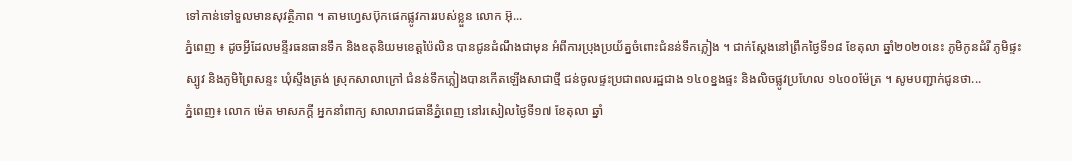ទៅកាន់ទៅទួលមានសុវត្ថិភាព ។ តាមហ្វេសប៊ុកផេកផ្លូវការរបស់ខ្លួន លោក អ៊ុ...
ភ្នំពេញ ៖ ដូចអ្វីដែលមន្ទីរធនធានទឹក និងឧតុនិយមខេត្តប៉ៃលិន បានជូនដំណឹងជាមុន អំពីការប្រុងប្រយ័ត្នចំពោះជំនន់ទឹកភ្លៀង ។ ជាក់ស្ដែងនៅព្រឹកថ្ងៃទី១៨ ខែតុលា ឆ្នាំ២០២០នេះ ភូមិកូនដំរី ភូមិផ្ទះស្បូវ និងភូមិព្រៃសន្ទះ ឃុំស្ទឹងត្រង់ ស្រុកសាលាក្រៅ ជំនន់ទឹកភ្លៀងបានកើតឡើងសាជាថ្មី ជន់ចូលផ្ទះប្រជាពលរដ្ឋជាង ១៤០ខ្នងផ្ទះ និងលិចផ្លូវប្រហែល ១៤០០ម៉ែត្រ ។ សូមបញ្ជាក់ជូនថា...
ភ្នំពេញ៖ លោក ម៉េត មាសភក្តី អ្នកនាំពាក្យ សាលារាជធានីភ្នំពេញ នៅរសៀលថ្ងៃទី១៧ ខែតុលា ឆ្នាំ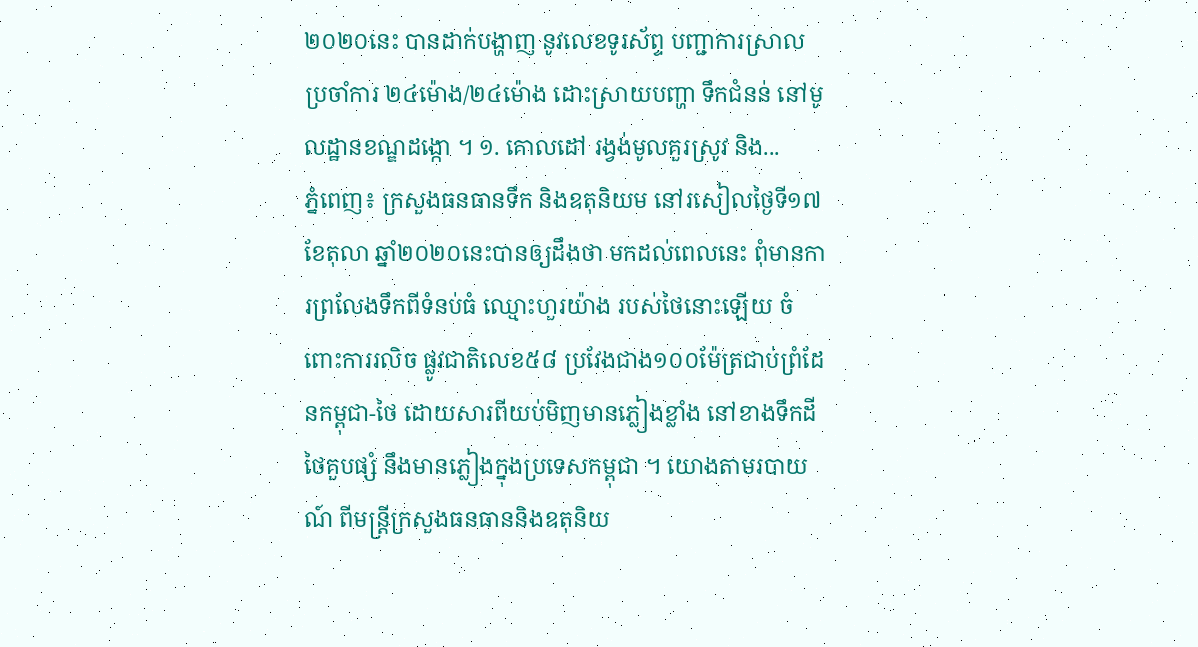២០២០នេះ បានដាក់បង្ហាញ នូវលេខទូរស័ព្ទ បញ្ជាការស្រាល ប្រចាំការ ២៤ម៉ោង/២៤ម៉ោង ដោះស្រាយបញ្ហា ទឹកជំនន់ នៅមូលដ្ឋានខណ្ឌដង្កោ ។ ១. គោលដៅ រង្វង់មូលគួរស្រូវ និង...
ភ្នំពេញ៖ ក្រសួងធនធានទឹក និងឧតុនិយម នៅរសៀលថ្ងៃទី១៧ ខែតុលា ឆ្នាំ២០២០នេះបានឲ្យដឹងថា មកដល់ពេលនេះ ពុំមានការព្រលែងទឹកពីទំនប់ធំ ឈ្មោះហួរយ៉ាង របស់ថៃនោះឡើយ ចំពោះការរលិច ផ្លូវជាតិលេខ៥៨ ប្រវែងជាង១០០ម៉ែត្រជាប់ព្រំដែនកម្ពុជា-ថៃ ដោយសារពីយប់មិញមានភ្លៀងខ្លាំង នៅខាងទឹកដីថៃគួបផ្សំ នឹងមានភ្លៀងក្នុងប្រទេសកម្ពុជា ។ យោងតាមរបាយណ៍ ពីមន្រ្តីក្រសួងធនធាននិងឧតុនិយ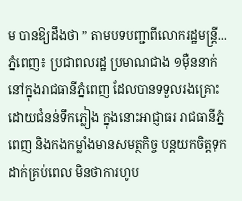ម បានឱ្យដឹងថា ” តាមបទបញ្ជាពីលោករដ្ឋមន្រ្តី...
ភ្នំពេញ៖ ប្រជាពលរដ្ឋ ប្រមាណជាង ១ម៉ឺននាក់ នៅក្នុងរាជធានីភ្នំពេញ ដែលបានទទួលរងគ្រោះ ដោយជំនន់ទឹកភ្លៀង ក្នុងនោះអាជ្ញាធរ រាជធានីភ្នំពេញ និងកងកម្លាំងមានសមត្ថកិច្ច បន្តយកចិត្តទុកដាក់គ្រប់ពេល មិនថាការហូប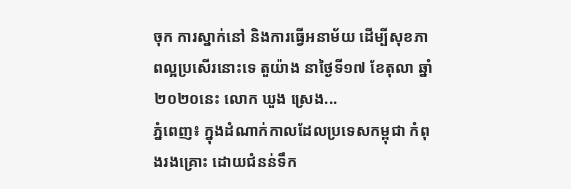ចុក ការស្នាក់នៅ និងការធ្វើអនាម័យ ដើម្បីសុខភាពល្អប្រសើរនោះទេ តួយ៉ាង នាថ្ងៃទី១៧ ខែតុលា ឆ្នាំ២០២០នេះ លោក ឃួង ស្រេង...
ភ្នំពេញ៖ ក្នុងដំណាក់កាលដែលប្រទេសកម្ពុជា កំពុងរងគ្រោះ ដោយជំនន់ទឹក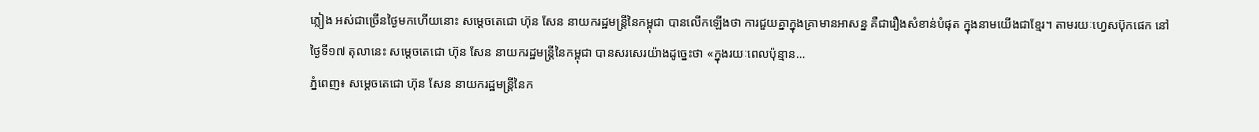ភ្លៀង អស់ជាច្រើនថ្ងៃមកហើយនោះ សម្ដេចតេជោ ហ៊ុន សែន នាយករដ្ឋមន្ត្រីនៃកម្ពុជា បានលើកឡើងថា ការជួយគ្នាក្នុងគ្រាមានអាសន្ន គឺជារឿងសំខាន់បំផុត ក្នុងនាមយើងជាខ្មែរ។ តាមរយៈហ្វេសប៊ុកផេក នៅថ្ងៃទី១៧ តុលានេះ សម្ដេចតេជោ ហ៊ុន សែន នាយករដ្ឋមន្ត្រីនៃកម្ពុជា បានសរសេរយ៉ាងដូច្នេះថា «ក្នុងរយៈពេលប៉ុន្មាន...
ភ្នំពេញ៖ សម្ដេចតេជោ ហ៊ុន សែន នាយករដ្ឋមន្រ្តីនៃក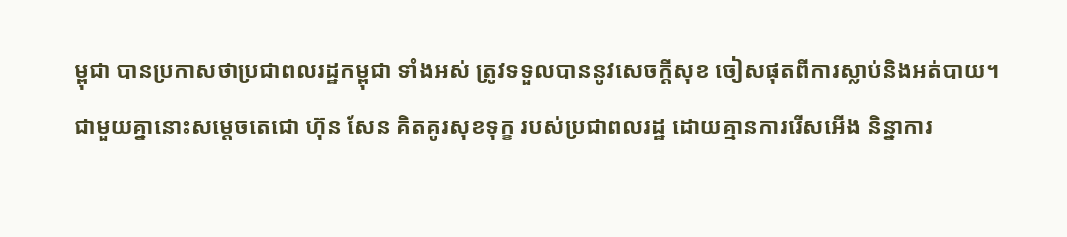ម្ពុជា បានប្រកាសថាប្រជាពលរដ្ឋកម្ពុជា ទាំងអស់ ត្រូវទទួលបាននូវសេចក្ដីសុខ ចៀសផុតពីការស្លាប់និងអត់បាយ។ ជាមួយគ្នានោះសម្ដេចតេជោ ហ៊ុន សែន គិតគូរសុខទុក្ខ របស់ប្រជាពលរដ្ឋ ដោយគ្មានការរើសអើង និន្នាការ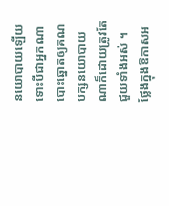នយោបាយឡើយ ទោះបីជាអ្នកណា បោះឆ្នោតឲ្យគណបក្សនយោបាយ ណាក៏ដោយត្រូវតែជួយទាំងអស់ ។ ថ្លែងក្នុងឱកាសអ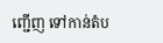ញ្ជើញ ទៅកាន់តំប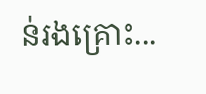ន់រងគ្រោះ...